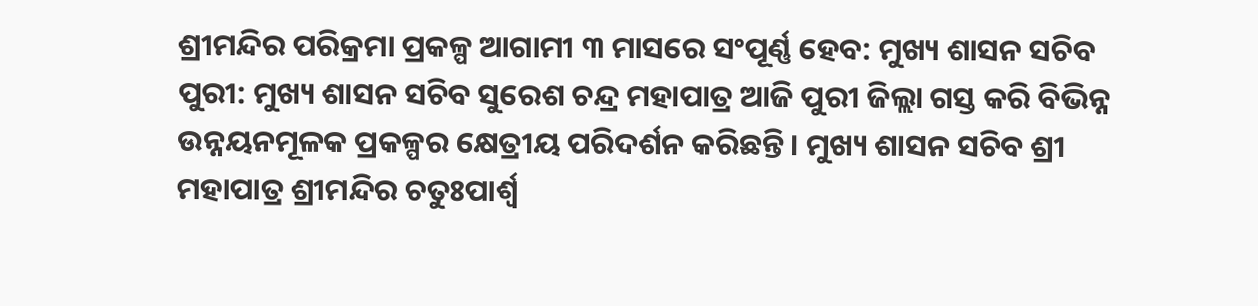ଶ୍ରୀମନ୍ଦିର ପରିକ୍ରମା ପ୍ରକଳ୍ପ ଆଗାମୀ ୩ ମାସରେ ସଂପୂର୍ଣ୍ଣ ହେବ: ମୁଖ୍ୟ ଶାସନ ସଚିବ
ପୁରୀ: ମୁଖ୍ୟ ଶାସନ ସଚିବ ସୁରେଶ ଚନ୍ଦ୍ର ମହାପାତ୍ର ଆଜି ପୁରୀ ଜିଲ୍ଲା ଗସ୍ତ କରି ବିଭିନ୍ନ ଉନ୍ନୟନମୂଳକ ପ୍ରକଳ୍ପର କ୍ଷେତ୍ରୀୟ ପରିଦର୍ଶନ କରିଛନ୍ତି। ମୁଖ୍ୟ ଶାସନ ସଚିବ ଶ୍ରୀ ମହାପାତ୍ର ଶ୍ରୀମନ୍ଦିର ଚତୁଃପାର୍ଶ୍ବ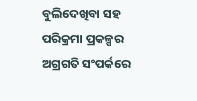ବୁଲିଦେଖିବା ସହ ପରିକ୍ରମା ପ୍ରକଳ୍ପର ଅଗ୍ରଗତି ସଂପର୍କରେ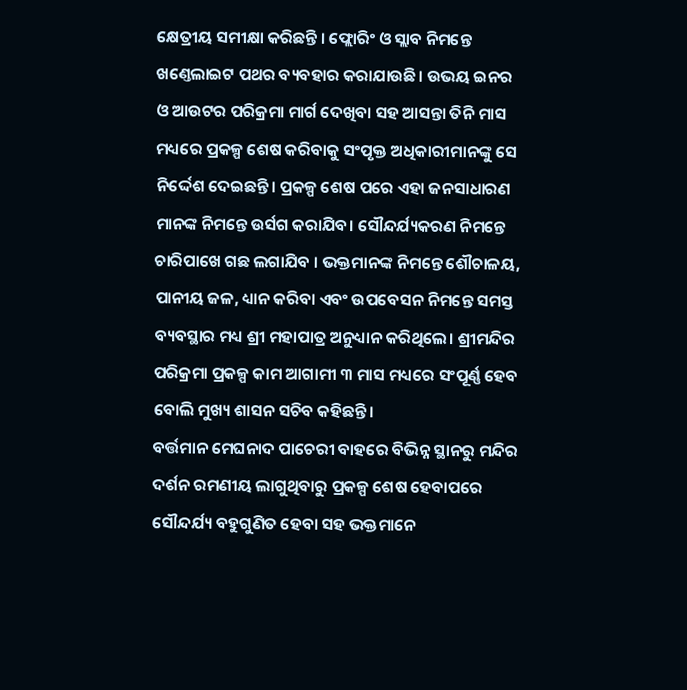କ୍ଷେତ୍ରୀୟ ସମୀକ୍ଷା କରିଛନ୍ତି । ଫ୍ଲୋରିଂ ଓ ସ୍ଲାବ ନିମନ୍ତେ ଖଣ୍ତେଲାଇଟ ପଥର ବ୍ୟବହାର କରାଯାଉଛି। ଉଭୟ ଇନର ଓ ଆଉଟର ପରିକ୍ରମା ମାର୍ଗ ଦେଖିବା ସହ ଆସନ୍ତା ତିନି ମାସ ମଧ୍ୟରେ ପ୍ରକଳ୍ପ ଶେଷ କରିବାକୁ ସଂପୃକ୍ତ ଅଧିକାରୀମାନଙ୍କୁ ସେ ନିର୍ଦ୍ଦେଶ ଦେଇଛନ୍ତି। ପ୍ରକଳ୍ପ ଶେଷ ପରେ ଏହା ଜନସାଧାରଣ ମାନଙ୍କ ନିମନ୍ତେ ଉର୍ସଗ କରାଯିବ। ସୌନ୍ଦର୍ଯ୍ୟକରଣ ନିମନ୍ତେ ଚାରିପାଖେ ଗଛ ଲଗାଯିବ । ଭକ୍ତମାନଙ୍କ ନିମନ୍ତେ ଶୌଚାଳୟ, ପାନୀୟ ଜଳ, ଧ୍ୟାନ କରିବା ଏବଂ ଉପବେସନ ନିମନ୍ତେ ସମସ୍ତ ବ୍ୟବସ୍ଥାର ମଧ୍ୟ ଶ୍ରୀ ମହାପାତ୍ର ଅନୁଧ୍ୟାନ କରିଥିଲେ। ଶ୍ରୀମନ୍ଦିର ପରିକ୍ରମା ପ୍ରକଳ୍ପ କାମ ଆଗାମୀ ୩ ମାସ ମଧ୍ୟରେ ସଂପୂର୍ଣ୍ଣ ହେବ ବୋଲି ମୁଖ୍ୟ ଶାସନ ସଚିବ କହିଛନ୍ତି।
ବର୍ତ୍ତମାନ ମେଘନାଦ ପାଚେରୀ ବାହରେ ବିଭିନ୍ନ ସ୍ଥାନରୁ ମନ୍ଦିର ଦର୍ଶନ ରମଣୀୟ ଲାଗୁଥିବାରୁ ପ୍ରକଳ୍ପ ଶେଷ ହେବାପରେ ସୌନ୍ଦର୍ଯ୍ୟ ବହୁଗୁଣିତ ହେବା ସହ ଭକ୍ତମାନେ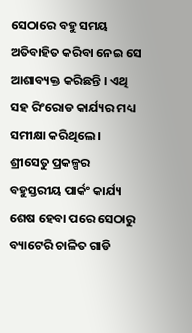ସେଠାରେ ବହୁ ସମୟ ଅତିବାହିତ କରିବା ନେଇ ସେ ଆଶାବ୍ୟକ୍ତ କରିଛନ୍ତି । ଏଥି ସହ ରିଂରୋଡ କାର୍ଯ୍ୟର ମଧ୍ୟ ସମୀକ୍ଷା କରିଥିଲେ । ଶ୍ରୀସେତୁ ପ୍ରକଳ୍ପର ବହୁସ୍ତରୀୟ ପାର୍କଂ କାର୍ଯ୍ୟ ଶେଷ ହେବା ପରେ ସେଠାରୁ ବ୍ୟାଟେରି ଚାଳିତ ଗାଡି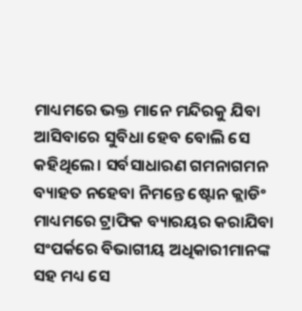ମାଧ୍ୟମରେ ଭକ୍ତ ମାନେ ମନ୍ଦିରକୁ ଯିବା ଆସିବାରେ ସୁବିଧା ହେବ ବୋଲି ସେ କହିଥିଲେ। ସର୍ବସାଧାରଣ ଗମନାଗମନ ବ୍ୟାହତ ନହେବା ନିମନ୍ତେ ଷ୍ଟୋନ କ୍ଲାଡିଂ ମାଧ୍ୟମରେ ଟ୍ରାଫିକ ବ୍ୟାରୟର କରାଯିବା ସଂପର୍କରେ ବିଭାଗୀୟ ଅଧିକାରୀମାନଙ୍କ ସହ ମଧ୍ୟ ସେ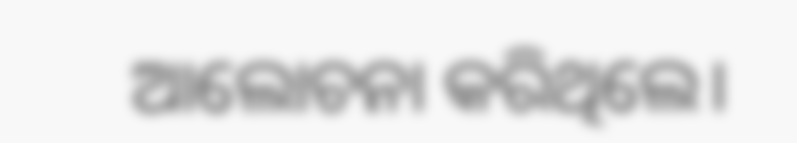ଆଲୋଚନା କରିଥିଲେ।